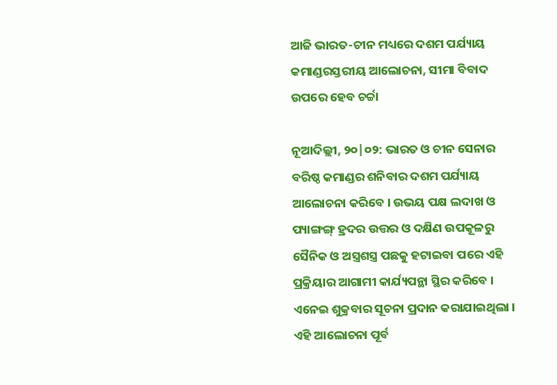ଆଜି ଭାରତ-ଚୀନ ମଧ୍ୟରେ ଦଶମ ପର୍ଯ୍ୟାୟ କମାଣ୍ଡରସ୍ତରୀୟ ଆଲୋଚନା, ସୀମା ବିବାଦ ଉପରେ ହେବ ଚର୍ଚ୍ଚା

ନୂଆଦିଲ୍ଲୀ, ୨୦|୦୨: ଭାରତ ଓ ଚୀନ ସେନାର ବରିଷ୍ଠ କମାଣ୍ଡର ଶନିବାର ଦଶମ ପର୍ଯ୍ୟାୟ ଆଲୋଚନା କରିବେ । ଉଭୟ ପକ୍ଷ ଲଦାଖ ଓ ପ୍ୟାଙ୍ଗଙ୍ଗ୍ ହ୍ରଦର ଉତ୍ତର ଓ ଦକ୍ଷିଣ ଉପକୂଳରୁ ସୈନିକ ଓ ଅସ୍ତ୍ରଶସ୍ତ୍ର ପଛକୁ ହଟାଇବା ପରେ ଏହି ପ୍ରକ୍ରିୟାର ଆଗାମୀ କାର୍ଯ୍ୟପନ୍ଥା ସ୍ଥିର କରିବେ । ଏନେଇ ଶୁକ୍ରବାର ସୂଚନା ପ୍ରଦାନ କରାଯାଇଥିଲା । ଏହି ଆଲୋଚନା ପୂର୍ବ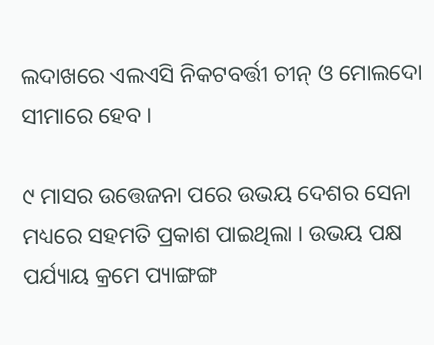ଲଦାଖରେ ଏଲଏସି ନିକଟବର୍ତ୍ତୀ ଚୀନ୍ ଓ ମୋଲଦୋ ସୀମାରେ ହେବ ।

୯ ମାସର ଉତ୍ତେଜନା ପରେ ଉଭୟ ଦେଶର ସେନା ମଧ୍ୟରେ ସହମତି ପ୍ରକାଶ ପାଇଥିଲା । ଉଭୟ ପକ୍ଷ ପର୍ଯ୍ୟାୟ କ୍ରମେ ପ୍ୟାଙ୍ଗଙ୍ଗ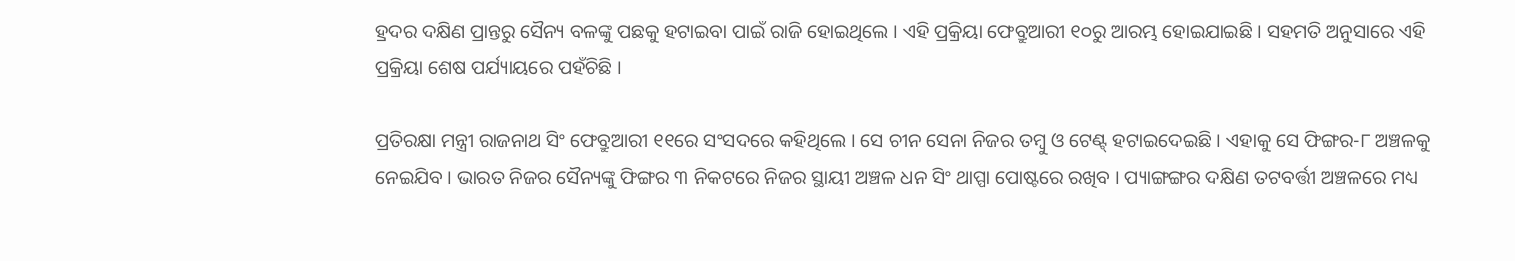ହ୍ରଦର ଦକ୍ଷିଣ ପ୍ରାନ୍ତରୁ ସୈନ୍ୟ ବଳଙ୍କୁ ପଛକୁ ହଟାଇବା ପାଇଁ ରାଜି ହୋଇଥିଲେ । ଏହି ପ୍ରକ୍ରିୟା ଫେବ୍ରୁଆରୀ ୧୦ରୁ ଆରମ୍ଭ ହୋଇଯାଇଛି । ସହମତି ଅନୁସାରେ ଏହି ପ୍ରକ୍ରିୟା ଶେଷ ପର୍ଯ୍ୟାୟରେ ପହଁଚିଛି ।

ପ୍ରତିରକ୍ଷା ମନ୍ତ୍ରୀ ରାଜନାଥ ସିଂ ଫେବ୍ରୁଆରୀ ୧୧ରେ ସଂସଦରେ କହିଥିଲେ । ସେ ଚୀନ ସେନା ନିଜର ତମ୍ବୁ ଓ ଟେଣ୍ଟ୍ ହଟାଇଦେଇଛି । ଏହାକୁ ସେ ଫିଙ୍ଗର-୮ ଅଞ୍ଚଳକୁ ନେଇଯିବ । ଭାରତ ନିଜର ସୈନ୍ୟଙ୍କୁ ଫିଙ୍ଗର ୩ ନିକଟରେ ନିଜର ସ୍ଥାୟୀ ଅଞ୍ଚଳ ଧନ ସିଂ ଥାପ୍ପା ପୋଷ୍ଟରେ ରଖିବ । ପ୍ୟାଙ୍ଗଙ୍ଗର ଦକ୍ଷିଣ ତଟବର୍ତ୍ତୀ ଅଞ୍ଚଳରେ ମଧ୍ୟ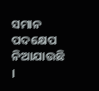ସମାନ ପଦକ୍ଷେପ ନିଆଯାଉଛି ।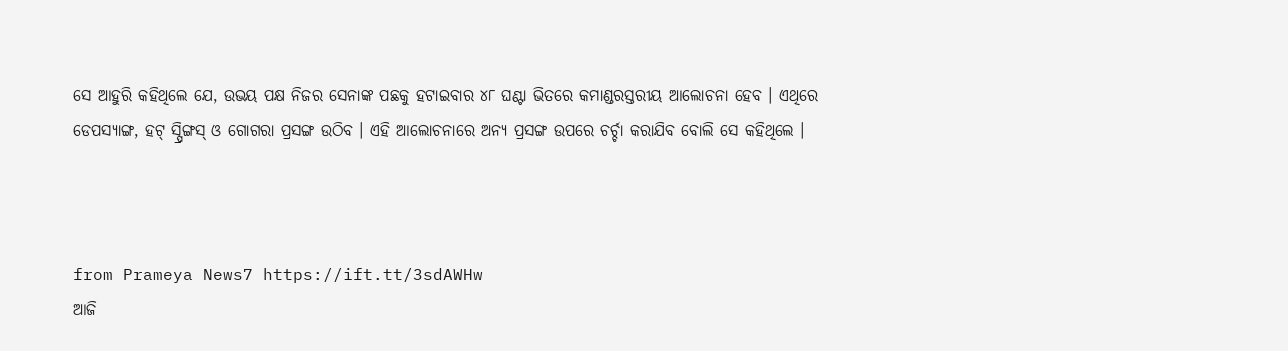ସେ ଆହୁରି କହିଥିଲେ ଯେ, ଉଭୟ ପକ୍ଷ ନିଜର ସେନାଙ୍କ ପଛକୁ ହଟାଇବାର ୪୮ ଘଣ୍ଟା ଭିତରେ କମାଣ୍ଡରସ୍ତରୀୟ ଆଲୋଚନା ହେବ । ଏଥିରେ ଡେପସ୍ୟାଙ୍ଗ, ହଟ୍ ସ୍ପ୍ରିଙ୍ଗସ୍ ଓ ଗୋଗରା ପ୍ରସଙ୍ଗ ଉଠିବ । ଏହି ଆଲୋଚନାରେ ଅନ୍ୟ ପ୍ରସଙ୍ଗ ଉପରେ ଚର୍ଚ୍ଚା କରାଯିବ ବୋଲି ସେ କହିଥିଲେ ।



from Prameya News7 https://ift.tt/3sdAWHw
ଆଜି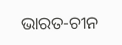ଭାରତ-ଚୀନ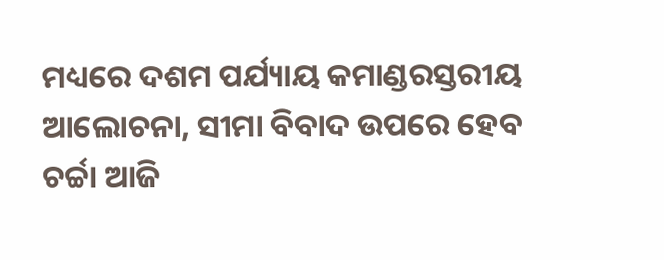ମଧ୍ୟରେ ଦଶମ ପର୍ଯ୍ୟାୟ କମାଣ୍ଡରସ୍ତରୀୟ ଆଲୋଚନା, ସୀମା ବିବାଦ ଉପରେ ହେବ ଚର୍ଚ୍ଚା ଆଜି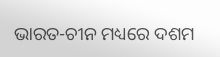ଭାରତ-ଚୀନ ମଧ୍ୟରେ ଦଶମ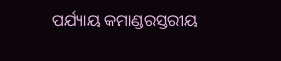ପର୍ଯ୍ୟାୟ କମାଣ୍ଡରସ୍ତରୀୟ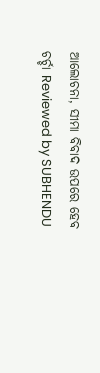ଆଲୋଚନା, ସୀମା ବିବାଦ ଉପରେ ହେବ ଚର୍ଚ୍ଚା Reviewed by SUBHENDU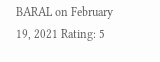BARAL on February 19, 2021 Rating: 5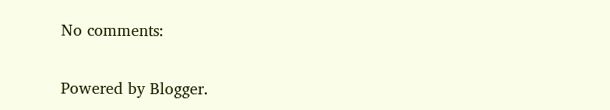No comments:

Powered by Blogger.